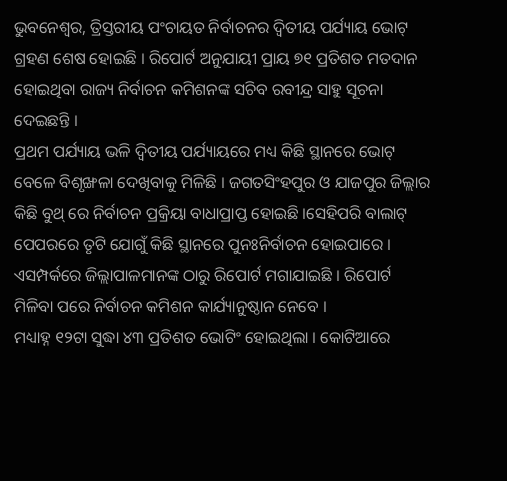ଭୁବନେଶ୍ୱର, ତ୍ରିସ୍ତରୀୟ ପଂଚାୟତ ନିର୍ବାଚନର ଦ୍ୱିତୀୟ ପର୍ଯ୍ୟାୟ ଭୋଟ୍ ଗ୍ରହଣ ଶେଷ ହୋଇଛି । ରିପୋର୍ଟ ଅନୁଯାୟୀ ପ୍ରାୟ ୭୧ ପ୍ରତିଶତ ମତଦାନ ହୋଇଥିବା ରାଜ୍ୟ ନିର୍ବାଚନ କମିଶନଙ୍କ ସଚିବ ରବୀନ୍ଦ୍ର ସାହୁ ସୂଚନା ଦେଇଛନ୍ତି ।
ପ୍ରଥମ ପର୍ଯ୍ୟାୟ ଭଳି ଦ୍ୱିତୀୟ ପର୍ଯ୍ୟାୟରେ ମଧ୍ୟ କିଛି ସ୍ଥାନରେ ଭୋଟ୍ ବେଳେ ବିଶୃଙ୍ଖଳା ଦେଖିବାକୁ ମିଳିଛି । ଜଗତସିଂହପୁର ଓ ଯାଜପୁର ଜିଲ୍ଲାର କିଛି ବୁଥ୍ ରେ ନିର୍ବାଚନ ପ୍ରକ୍ରିୟା ବାଧାପ୍ରାପ୍ତ ହୋଇଛି ।ସେହିପରି ବାଲାଟ୍ ପେପରରେ ତୃଟି ଯୋଗୁଁ କିଛି ସ୍ଥାନରେ ପୁନଃନିର୍ବାଚନ ହୋଇପାରେ । ଏସମ୍ପର୍କରେ ଜିଲ୍ଲାପାଳମାନଙ୍କ ଠାରୁ ରିପୋର୍ଟ ମଗାଯାଇଛି । ରିପୋର୍ଟ ମିଳିବା ପରେ ନିର୍ବାଚନ କମିଶନ କାର୍ଯ୍ୟାନୁଷ୍ଠାନ ନେବେ ।
ମଧ୍ୟାହ୍ନ ୧୨ଟା ସୁଦ୍ଧା ୪୩ ପ୍ରତିଶତ ଭୋଟିଂ ହୋଇଥିଲା । କୋଟିଆରେ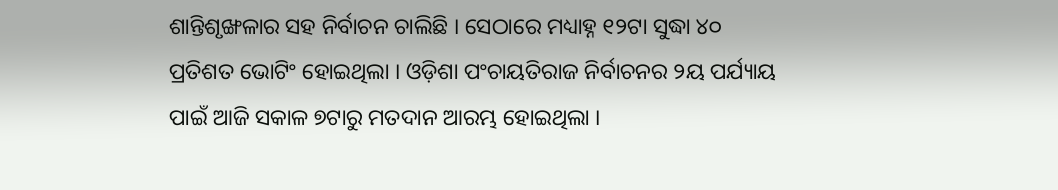ଶାନ୍ତିଶୃଙ୍ଖଳାର ସହ ନିର୍ବାଚନ ଚାଲିଛି । ସେଠାରେ ମଧ୍ୟାହ୍ନ ୧୨ଟା ସୁଦ୍ଧା ୪୦ ପ୍ରତିଶତ ଭୋଟିଂ ହୋଇଥିଲା । ଓଡ଼ିଶା ପଂଚାୟତିରାଜ ନିର୍ବାଚନର ୨ୟ ପର୍ଯ୍ୟାୟ ପାଇଁ ଆଜି ସକାଳ ୭ଟାରୁ ମତଦାନ ଆରମ୍ଭ ହୋଇଥିଲା ।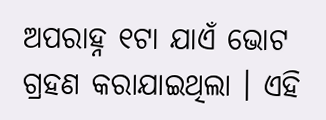ଅପରାହ୍ନ ୧ଟା ଯାଏଁ ଭୋଟ ଗ୍ରହଣ କରାଯାଇଥିଲା । ଏହି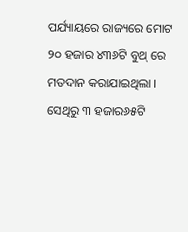ପର୍ଯ୍ୟାୟରେ ରାଜ୍ୟରେ ମୋଟ ୨୦ ହଜାର ୪୩୬ଟି ବୁଥ୍ ରେ ମତଦାନ କରାଯାଇଥିଲା । ସେଥିରୁ ୩ ହଜାର୬୫ଟି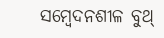ସମ୍ବେଦନଶୀଳ ବୁଥ୍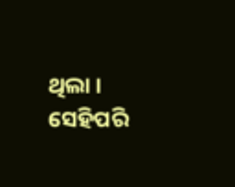ଥିଲା । ସେହିପରି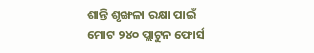ଶାନ୍ତି ଶୃଙ୍ଖଳା ରକ୍ଷା ପାଇଁ ମୋଟ ୨୪୦ ପ୍ଲାଟୁନ ଫୋର୍ସ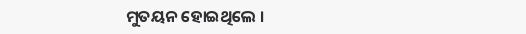ମୁତୟନ ହୋଇଥିଲେ ।